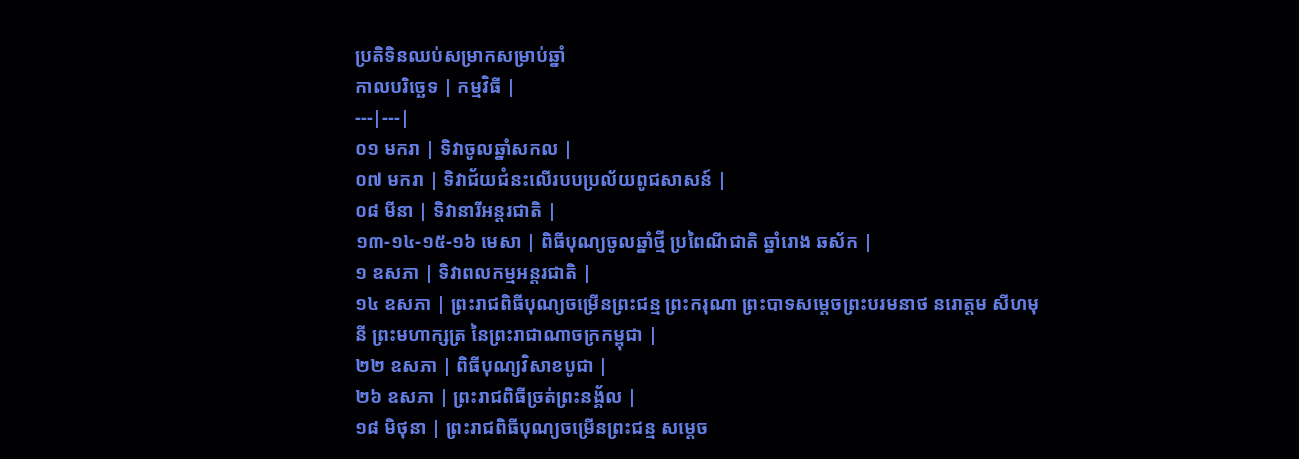ប្រតិទិនឈប់សម្រាកសម្រាប់ឆ្នាំ
កាលបរិច្ឆេទ | កម្មវិធី |
---|---|
០១ មករា | ទិវាចូលឆ្នាំសកល |
០៧ មករា | ទិវាជ័យជំនះលើរបបប្រល័យពូជសាសន៍ |
០៨ មីនា | ទិវានារីអន្តរជាតិ |
១៣-១៤-១៥-១៦ មេសា | ពិធីបុណ្យចូលឆ្នាំថ្មី ប្រពៃណីជាតិ ឆ្នាំរោង ឆស័ក |
១ ឧសភា | ទិវាពលកម្មអន្តរជាតិ |
១៤ ឧសភា | ព្រះរាជពិធីបុណ្យចម្រើនព្រះជន្ម ព្រះករុណា ព្រះបាទសម្តេចព្រះបរមនាថ នរោត្តម សីហមុនី ព្រះមហាក្សត្រ នៃព្រះរាជាណាចក្រកម្ពុជា |
២២ ឧសភា | ពិធីបុណ្យវិសាខបូជា |
២៦ ឧសភា | ព្រះរាជពិធីច្រត់ព្រះនង្គ័ល |
១៨ មិថុនា | ព្រះរាជពិធីបុណ្យចម្រើនព្រះជន្ម សម្តេច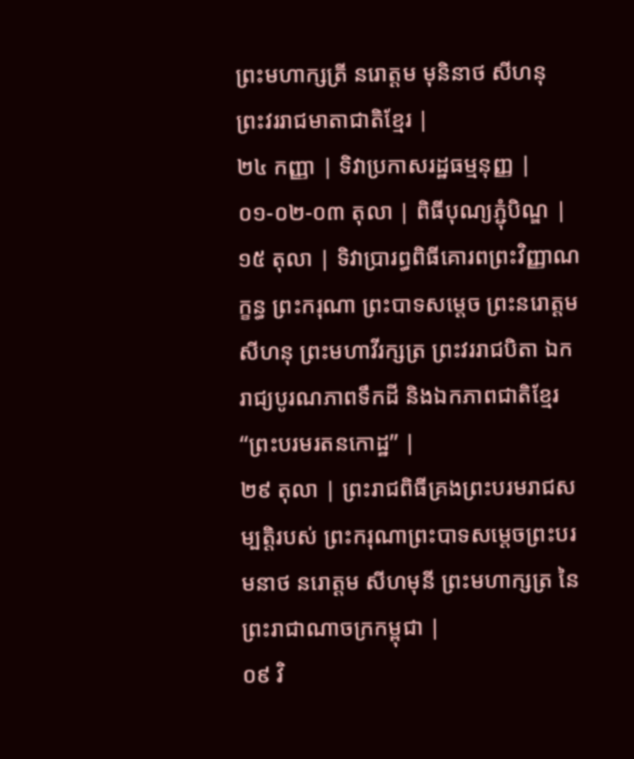ព្រះមហាក្សត្រី នរោត្តម មុនិនាថ សីហនុ ព្រះវររាជមាតាជាតិខ្មែរ |
២៤ កញ្ញា | ទិវាប្រកាសរដ្ឋធម្មនុញ្ញ |
០១-០២-០៣ តុលា | ពិធីបុណ្យភ្ជុំបិណ្ឌ |
១៥ តុលា | ទិវាប្រារព្ធពិធីគោរពព្រះវិញ្ញាណក្ខន្ធ ព្រះករុណា ព្រះបាទសម្តេច ព្រះនរោត្តម សីហនុ ព្រះមហាវីរក្សត្រ ព្រះវររាជបិតា ឯករាជ្យបូរណភាពទឹកដី និងឯកភាពជាតិខ្មែរ “ព្រះបរមរតនកោដ្ឋ” |
២៩ តុលា | ព្រះរាជពិធីគ្រងព្រះបរមរាជសម្បត្តិរបស់ ព្រះករុណាព្រះបាទសម្តេចព្រះបរមនាថ នរោត្តម សីហមុនី ព្រះមហាក្សត្រ នៃព្រះរាជាណាចក្រកម្ពុជា |
០៩ វិ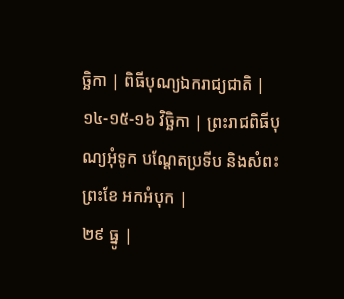ច្ឆិកា | ពិធីបុណ្យឯករាជ្យជាតិ |
១៤-១៥-១៦ វិច្ឆិកា | ព្រះរាជពិធីបុណ្យអុំទូក បណ្តែតប្រទីប និងសំពះព្រះខែ អកអំបុក |
២៩ ធ្នូ |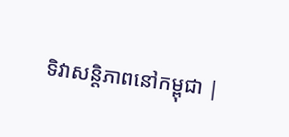ទិវាសន្តិភាពនៅកម្ពុជា |